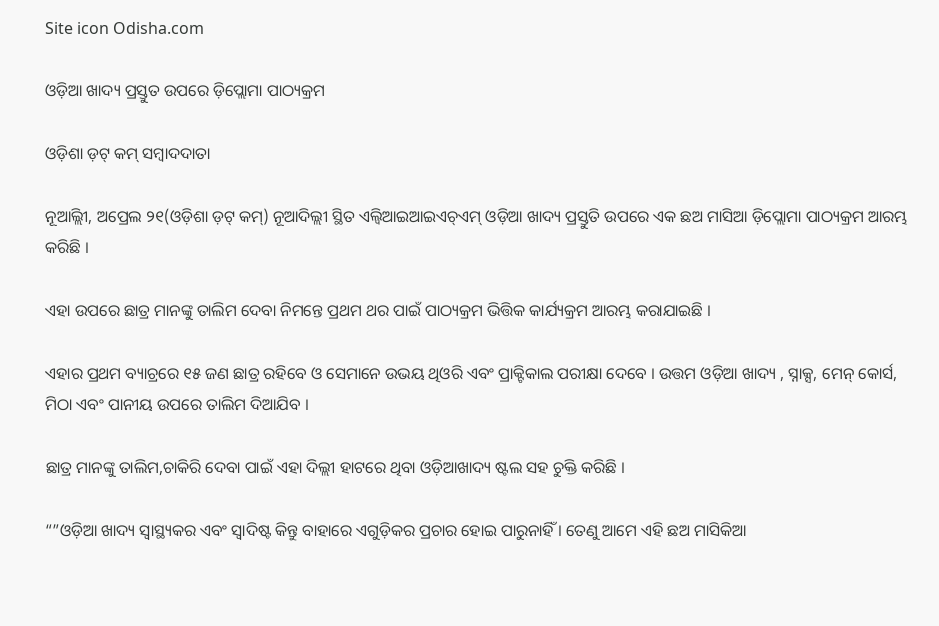Site icon Odisha.com

ଓଡ଼ିଆ ଖାଦ୍ୟ ପ୍ରସ୍ତୁତ ଉପରେ ଡ଼ିପ୍ଲୋମା ପାଠ୍ୟକ୍ରମ

ଓଡ଼ିଶା ଡ଼ଟ୍ କମ୍ ସମ୍ବାଦଦାତା

ନୂଆିଲ୍ଲୀ, ଅପ୍ରେଲ ୨୧(ଓଡ଼ିଶା ଡ଼ଟ୍ କମ୍) ନୂଆଦିଲ୍ଲୀ ସ୍ଥିତ ଏଲ୍ବିଆଇଆଇଏଚ୍ଏମ୍ ଓଡ଼ିଆ ଖାଦ୍ୟ ପ୍ରସ୍ତୁତି ଉପରେ ଏକ ଛଅ ମାସିଆ ଡ଼ିପ୍ଲୋମା ପାଠ୍ୟକ୍ରମ ଆରମ୍ଭ କରିଛି ।

ଏହା ଉପରେ ଛାତ୍ର ମାନଙ୍କୁ ତାଲିମ ଦେବା ନିମନ୍ତେ ପ୍ରଥମ ଥର ପାଇଁ ପାଠ୍ୟକ୍ରମ ଭିତ୍ତିକ କାର୍ଯ୍ୟକ୍ରମ ଆରମ୍ଭ କରାଯାଇଛି ।

ଏହାର ପ୍ରଥମ ବ୍ୟାଚ୍ରରେ ୧୫ ଜଣ ଛାତ୍ର ରହିବେ ଓ ସେମାନେ ଉଭୟ ଥିଓରି ଏବଂ ପ୍ରାକ୍ଟିକାଲ ପରୀକ୍ଷା ଦେବେ । ଉତ୍ତମ ଓଡ଼ିଆ ଖାଦ୍ୟ , ସ୍ନାକ୍ସ, ମେନ୍ କୋର୍ସ, ମିଠା ଏବଂ ପାନୀୟ ଉପରେ ତାଲିମ ଦିଆଯିବ ।

ଛାତ୍ର ମାନଙ୍କୁ ତାଲିମ,ଚାକିରି ଦେବା ପାଇଁ ଏହା ଦିଲ୍ଲୀ ହାଟରେ ଥିବା ଓଡ଼ିଆଖାଦ୍ୟ ଷ୍ଟଲ ସହ ଚୁକ୍ତି କରିଛି ।

“”ଓଡ଼ିଆ ଖାଦ୍ୟ ସ୍ୱାସ୍ଥ୍ୟକର ଏବଂ ସ୍ୱାଦିଷ୍ଟ କିନ୍ତୁ ବାହାରେ ଏଗୁଡ଼ିକର ପ୍ରଚାର ହୋଇ ପାରୁନାହିଁ । ତେଣୁ ଆମେ ଏହି ଛଅ ମାସିକିଆ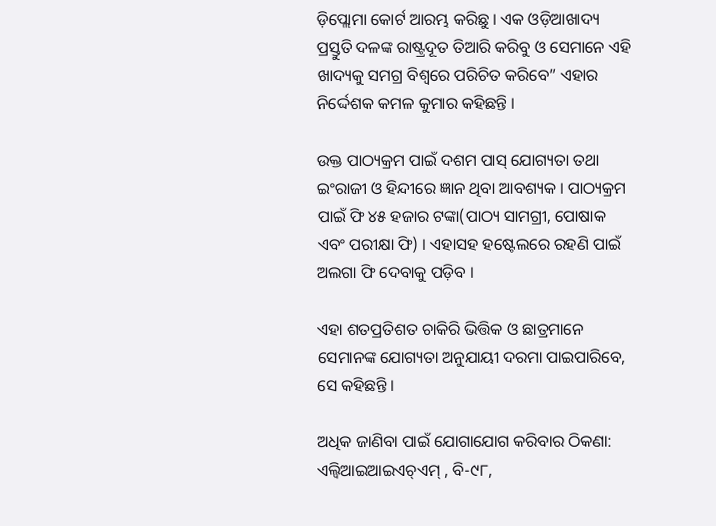ଡ଼ିପ୍ଲୋମା କୋର୍ଟ ଆରମ୍ଭ କରିଛୁ । ଏକ ଓଡ଼ିଆଖାଦ୍ୟ ପ୍ରସ୍ତୁତି ଦଳଙ୍କ ରାଷ୍ଟ୍ରଦୂତ ତିଆରି କରିବୁ ଓ ସେମାନେ ଏହି ଖାଦ୍ୟକୁ ସମଗ୍ର ବିଶ୍ୱରେ ପରିଚିତ କରିବେ” ଏହାର ନିର୍ଦ୍ଦେଶକ କମଳ କୁମାର କହିଛନ୍ତି ।

ଉକ୍ତ ପାଠ୍ୟକ୍ରମ ପାଇଁ ଦଶମ ପାସ୍ ଯୋଗ୍ୟତା ତଥା ଇଂରାଜୀ ଓ ହିନ୍ଦୀରେ ଜ୍ଞାନ ଥିବା ଆବଶ୍ୟକ । ପାଠ୍ୟକ୍ରମ ପାଇଁ ଫି ୪୫ ହଜାର ଟଙ୍କା(ପାଠ୍ୟ ସାମଗ୍ରୀ, ପୋଷାକ ଏବଂ ପରୀକ୍ଷା ଫି) । ଏହାସହ ହଷ୍ଟେଲରେ ରହଣି ପାଇଁ ଅଲଗା ଫି ଦେବାକୁ ପଡ଼ିବ ।

ଏହା ଶତପ୍ରତିଶତ ଚାକିରି ଭିତ୍ତିକ ଓ ଛାତ୍ରମାନେ ସେମାନଙ୍କ ଯୋଗ୍ୟତା ଅନୁଯାୟୀ ଦରମା ପାଇପାରିବେ, ସେ କହିଛନ୍ତି ।

ଅଧିକ ଜାଣିବା ପାଇଁ ଯୋଗାଯୋଗ କରିବାର ଠିକଣା: ଏଲ୍ବିଆଇଆଇଏଚ୍ଏମ୍ , ବି-୯୮,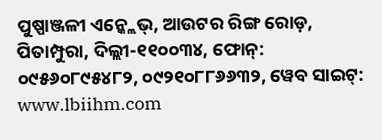ପୁଷ୍ପାଞ୍ଜଳୀ ଏନ୍କ୍ଲେଭ୍, ଆଉଟର ରିଙ୍ଗ ରୋଡ଼, ପିତାମ୍ପୁରା, ଦିଲ୍ଲୀ-୧୧୦୦୩୪, ଫୋନ୍: ୦୯୫୬୦୮୯୫୪୮୨, ୦୯୨୧୦୮୮୬୬୩୨, ୱେବ ସାଇଟ୍: www.lbiihm.com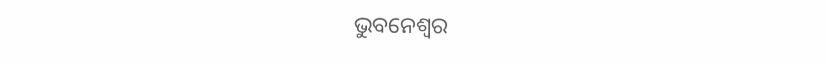ଭୁବନେଶ୍ୱର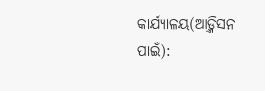କାର୍ଯ୍ୟାଳୟ(ଆଡ଼୍ମିସନ ପାଇଁ):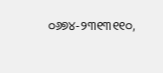୦୬୭୪-୨୩୧୩୧୧୦,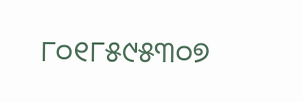୮୦୧୮୫୯୫୩୦୭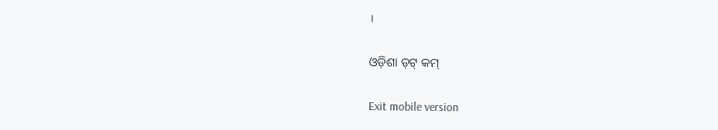।

ଓଡ଼ିଶା ଡ଼ଟ୍ କମ୍

Exit mobile version